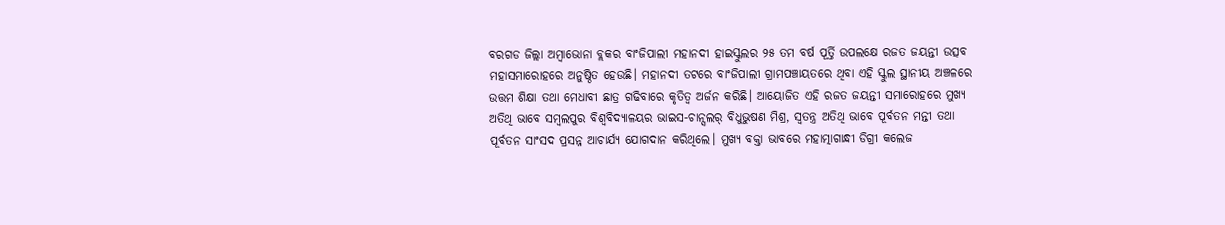ବରଗଡ ଜିଲ୍ଲା ଅମ୍ବାଭୋନା ବ୍ଲକର ବାଂଜିପାଲୀ ମହାନଦୀ ହାଇସ୍କୁଲର ୨୫ ତମ ବର୍ଷ ପୂର୍ତ୍ତି ଉପଲକ୍ଷେ ରଜତ ଜୟନ୍ତୀ ଉତ୍ସବ ମହାସମାରୋହରେ ଅନୁଷ୍ଠିତ ହେଉଛି। ମହାନଦୀ ତଟରେ ବାଂଜିପାଲୀ ଗ୍ରାମପଞ୍ଚାୟତରେ ଥିବା ଏହି ସ୍କୁଲ ସ୍ଥାନୀୟ ଅଞ୍ଚଳରେ ଉତ୍ତମ ଶିକ୍ଷା ତଥା ମେଧାବୀ ଛାତ୍ର ଗଢିବାରେ କୃତିତ୍ବ ଅର୍ଜନ କରିଛି। ଆୟୋଜିତ ଏହି ରଜତ ଜୟନ୍ତୀ ସମାରୋହରେ ମୁଖ୍ଯ ଅତିଥି ଭାବେ ସମ୍ବଲପୁର ବିଶ୍ୱବିଦ୍ୟାଳୟର ଭାଇସ-ଚାନ୍ସଲର୍ ବିଧୁଭୁଷଣ ମିଶ୍ର, ସ୍ବତନ୍ତ୍ର ଅତିଥି ଭାବେ ପୂର୍ବତନ ମନ୍ତୀ ତଥା ପୂର୍ବତନ ସାଂସଦ ପ୍ରସନ୍ନ ଆଚାର୍ଯ୍ଯ ଯୋଗଦାନ କରିଥିଲେ। ମୁଖ୍ଯ ବକ୍ତା ଭାବରେ ମହାତ୍ମାଗାନ୍ଧୀ ଡିଗ୍ରୀ କଲେଜ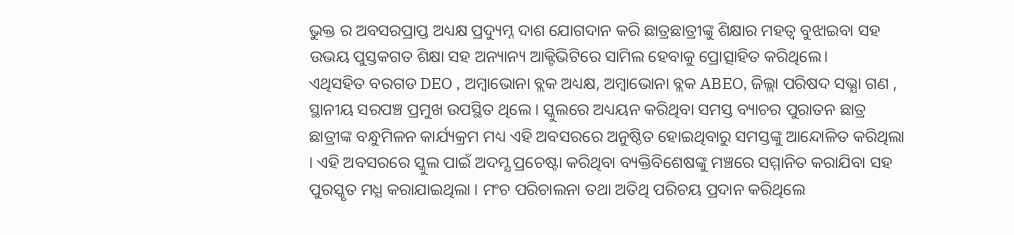ଭୁକ୍ତ ର ଅବସରପ୍ରାପ୍ତ ଅଧ୍ୟକ୍ଷ ପ୍ରଦ୍ୟୁମ୍ନ ଦାଶ ଯୋଗଦାନ କରି ଛାତ୍ରଛାତ୍ରୀଙ୍କୁ ଶିକ୍ଷାର ମହତ୍ବ ବୁଝାଇବା ସହ ଉଭୟ ପୁସ୍ତକଗତ ଶିକ୍ଷା ସହ ଅନ୍ୟାନ୍ୟ ଆକ୍ଟିଭିଟିରେ ସାମିଲ ହେବାକୁ ପ୍ରୋତ୍ସାହିତ କରିଥିଲେ।
ଏଥିସହିତ ବରଗଡ DEO , ଅମ୍ବାଭୋନା ବ୍ଲକ ଅଧ୍ୟକ୍ଷ, ଅମ୍ବାଭୋନା ବ୍ଲକ ABEO, ଜିଲ୍ଲା ପରିଷଦ ସଭ୍ଯା ଗଣ , ସ୍ଥାନୀୟ ସରପଞ୍ଚ ପ୍ରମୁଖ ଉପସ୍ଥିତ ଥିଲେ । ସ୍କୁଲରେ ଅଧ୍ୟୟନ କରିଥିବା ସମସ୍ତ ବ୍ୟାଚର ପୁରାତନ ଛାତ୍ର ଛାତ୍ରୀଙ୍କ ବନ୍ଧୁମିଳନ କାର୍ଯ୍ୟକ୍ରମ ମଧ୍ୟ ଏହି ଅବସରରେ ଅନୁଷ୍ଠିତ ହୋଇଥିବାରୁ ସମସ୍ତଙ୍କୁ ଆନ୍ଦୋଳିତ କରିଥିଲା । ଏହି ଅବସରରେ ସ୍କୁଲ ପାଇଁ ଅଦମ୍ଯ ପ୍ରଚେଷ୍ଟା କରିଥିବା ବ୍ୟକ୍ତିବିଶେଷଙ୍କୁ ମଞ୍ଚରେ ସମ୍ମାନିତ କରାଯିବା ସହ ପୁରସ୍କୃତ ମଧ୍ଯ କରାଯାଇଥିଲା । ମଂଚ ପରିଚାଲନା ତଥା ଅତିଥି ପରିଚୟ ପ୍ରଦାନ କରିଥିଲେ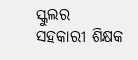ସ୍କୁଲର ସହକାରୀ ଶିକ୍ଷକ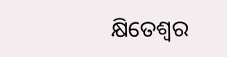କ୍ଷିତେଶ୍ବର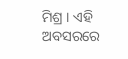ମିଶ୍ର । ଏହି ଅବସରରେ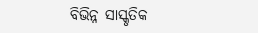ବିଭିନ୍ନ ସାସ୍କୃତିକ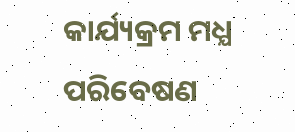କାର୍ଯ୍ୟକ୍ରମ ମଧ୍ଯ ପରିବେଷଣ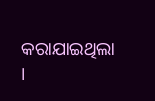କରାଯାଇଥିଲା ।